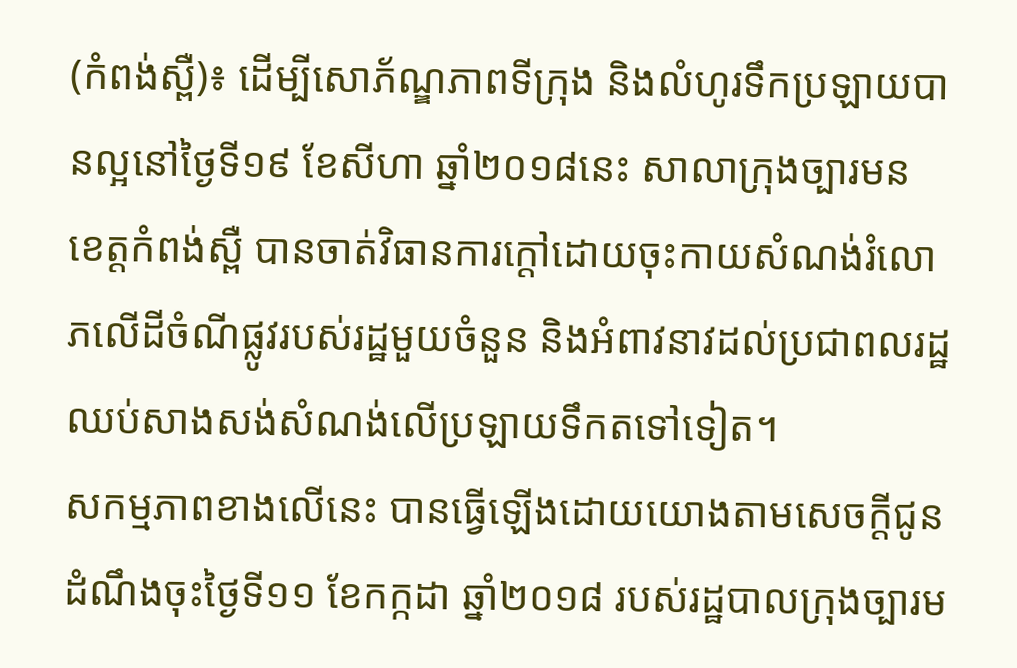(កំពង់ស្ពឺ)៖ ដើម្បីសោភ័ណ្ឌភាពទីក្រុង និងលំហូរទឹកប្រឡាយបានល្អនៅថ្ងៃទី១៩ ខែសីហា ឆ្នាំ២០១៨នេះ សាលាក្រុងច្បារមន ខេត្ដកំពង់ស្ពឺ បានចាត់វិធានការក្តៅដោយចុះកាយសំណង់រំលោភលើដីចំណីផ្លូវរបស់រដ្ឋមួយចំនួន និងអំពាវនាវដល់ប្រជាពលរដ្ឋឈប់សាងសង់សំណង់លើប្រឡាយទឹកតទៅទៀត។
សកម្មភាពខាងលើនេះ បានធ្វើឡើងដោយយោងតាមសេចក្តីជូនដំណឹងចុះថ្ងៃទី១១ ខែកក្កដា ឆ្នាំ២០១៨ របស់រដ្ឋបាលក្រុងច្បារម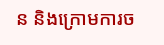ន និងក្រោមការច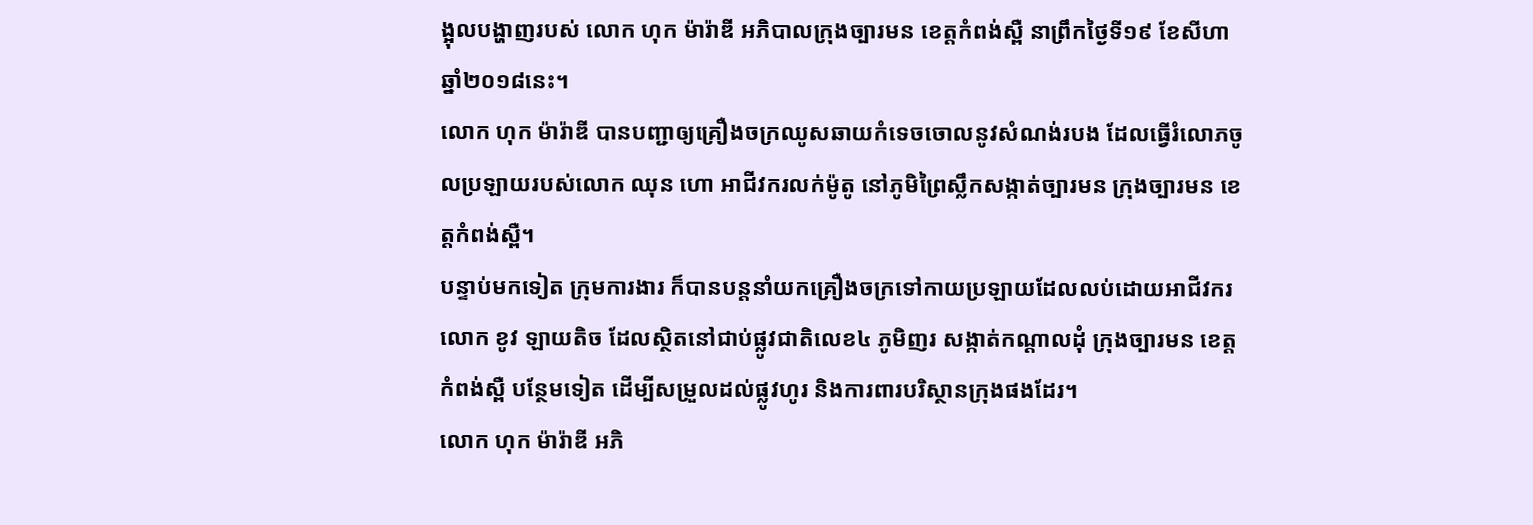ង្អុលបង្ហាញរបស់ លោក ហុក ម៉ារ៉ាឌី អភិបាលក្រុងច្បារមន ខេត្តកំពង់ស្ពឺ នាព្រឹកថ្ងៃទី១៩ ខែសីហា ឆ្នាំ២០១៨នេះ។
លោក ហុក ម៉ារ៉ាឌី បានបញ្ជាឲ្យគ្រឿងចក្រឈូសឆាយកំទេចចោលនូវសំណង់របង ដែលធ្វើរំលោភចូលប្រឡាយរបស់លោក ឈុន ហោ អាជីវករលក់ម៉ូតូ នៅភូមិព្រៃស្លឹកសង្កាត់ច្បារមន ក្រុងច្បារមន ខេត្តកំពង់ស្ពឺ។
បន្ទាប់មកទៀត ក្រុមការងារ ក៏បានបន្តនាំយកគ្រឿងចក្រទៅកាយប្រឡាយដែលលប់ដោយអាជីវករ លោក ខូវ ឡាយតិច ដែលស្ថិតនៅជាប់ផ្លូវជាតិលេខ៤ ភូមិញរ សង្កាត់កណ្ដាលដុំ ក្រុងច្បារមន ខេត្តកំពង់ស្ពឺ បន្ថែមទៀត ដើម្បីសម្រួលដល់ផ្លូវហូរ និងការពារបរិស្ថានក្រុងផងដែរ។
លោក ហុក ម៉ារ៉ាឌី អភិ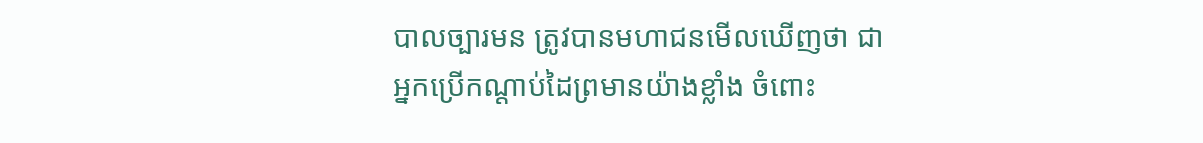បាលច្បារមន ត្រូវបានមហាជនមើលឃើញថា ជាអ្នកប្រើកណ្តាប់ដៃព្រមានយ៉ាងខ្លាំង ចំពោះ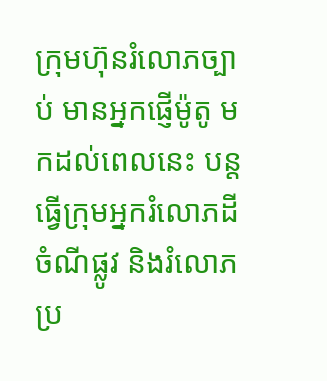ក្រុមហ៊ុនរំលោភច្បាប់ មានអ្នកផ្ញើម៉ូតូ មកដល់ពេលនេះ បន្តធ្វើក្រុមអ្នករំលោភដីចំណីផ្លូវ និងរំលោភប្រ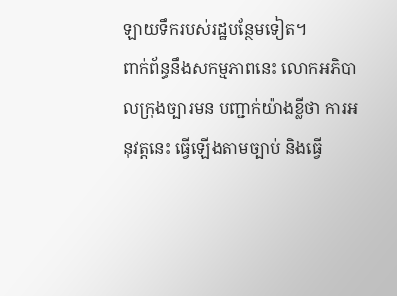ឡាយទឹករបស់រដ្ឋបន្ថែមទៀត។
ពាក់ព័ន្ធនឹងសកម្មភាពនេះ លោកអភិបាលក្រុងច្បារមន បញ្ជាក់យ៉ាងខ្លីថា ការអនុវត្តនេះ ធ្វើឡើងតាមច្បាប់ និងធ្វើ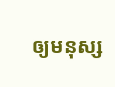ឲ្យមនុស្ស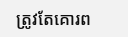ត្រូវតែគោរព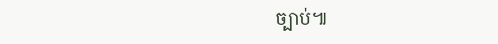ច្បាប់៕